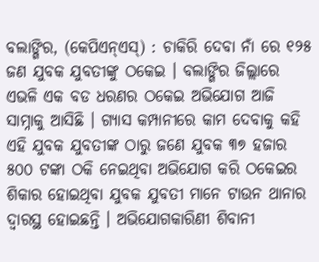ବଲାଙ୍ଗିର, (କେପିଏନ୍ଏସ୍) : ଚାକିରି ଦେବା ନାଁ ରେ ୧୨୫ ଜଣ ଯୁବକ ଯୁବତୀଙ୍କୁ ଠକେଇ । ବଲାଙ୍ଗିର ଜିଲ୍ଲାରେ ଏଭଳି ଏକ ବଡ ଧରଣର ଠକେଇ ଅଭିଯୋଗ ଆଜି ସାମ୍ନାକୁ ଆସିଛି । ଗ୍ୟାସ କମ୍ପାନୀରେ କାମ ଦେବାକୁ କହି ଏହି ଯୁବକ ଯୁବତୀଙ୍କ ଠାରୁ ଜଣେ ଯୁବକ ୩୭ ହଜାର ୫୦୦ ଟଙ୍କା ଠକି ନେଇଥିବା ଅଭିଯୋଗ କରି ଠକେଇର ଶିକାର ହୋଇଥିବା ଯୁବକ ଯୁବତୀ ମାନେ ଟାଉନ ଥାନାର ଦ୍ୱାରସ୍ଥ ହୋଇଛନ୍ତି । ଅଭିଯୋଗକାରିଣୀ ଶିବାନୀ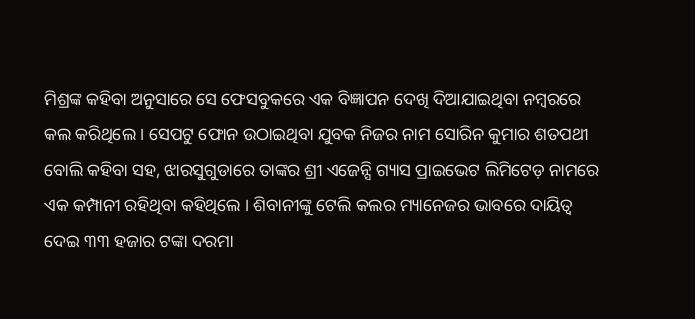ମିଶ୍ରଙ୍କ କହିବା ଅନୁସାରେ ସେ ଫେସବୁକରେ ଏକ ବିଜ୍ଞାପନ ଦେଖି ଦିଆଯାଇଥିବା ନମ୍ବରରେ କଲ କରିଥିଲେ । ସେପଟୁ ଫୋନ ଉଠାଇଥିବା ଯୁବକ ନିଜର ନାମ ସୋରିନ କୁମାର ଶତପଥୀ ବୋଲି କହିବା ସହ, ଝାରସୁଗୁଡାରେ ତାଙ୍କର ଶ୍ରୀ ଏଜେନ୍ସି ଗ୍ୟାସ ପ୍ରାଇଭେଟ ଲିମିଟେଡ଼ ନାମରେ ଏକ କମ୍ପାନୀ ରହିଥିବା କହିଥିଲେ । ଶିବାନୀଙ୍କୁ ଟେଲି କଲର ମ୍ୟାନେଜର ଭାବରେ ଦାୟିତ୍ୱ ଦେଇ ୩୩ ହଜାର ଟଙ୍କା ଦରମା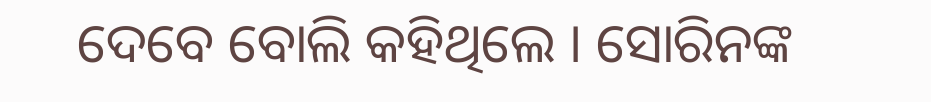ଦେବେ ବୋଲି କହିଥିଲେ । ସୋରିନଙ୍କ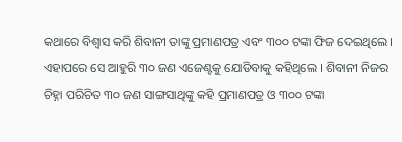କଥାରେ ବିଶ୍ୱାସ କରି ଶିବାନୀ ତାଙ୍କୁ ପ୍ରମାଣପତ୍ର ଏବଂ ୩୦୦ ଟଙ୍କା ଫିଜ ଦେଇଥିଲେ । ଏହାପରେ ସେ ଆହୁରି ୩୦ ଜଣ ଏଜେଣ୍ଟକୁ ଯୋଡିବାକୁ କହିଥିଲେ । ଶିବାନୀ ନିଜର ଚିହ୍ନା ପରିଚିତ ୩୦ ଜଣ ସାଙ୍ଗସାଥିଙ୍କୁ କହି ପ୍ରମାଣପତ୍ର ଓ ୩୦୦ ଟଙ୍କା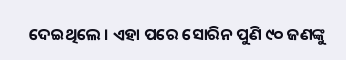ଦେଇଥିଲେ । ଏହା ପରେ ସୋରିନ ପୁଣି ୯୦ ଜଣଙ୍କୁ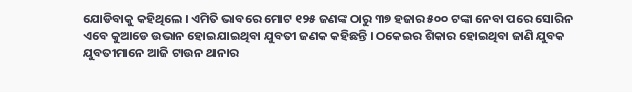ଯୋଡିବାକୁ କହିଥିଲେ । ଏମିତି ଭାବରେ ମୋଟ ୧୨୫ ଜଣଙ୍କ ଠାରୁ ୩୭ ହଜାର ୫୦୦ ଟଙ୍କା ନେବା ପରେ ସୋରିନ ଏବେ କୁଆଡେ ଉଭାନ ହୋଇଯାଇଥିବା ଯୁବତୀ ଜଣକ କହିଛନ୍ତି । ଠକେଇର ଶିକାର ହୋଇଥିବା ଜାଣି ଯୁବକ ଯୁବତୀମାନେ ଆଜି ଟାଉନ ଥାନାର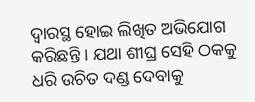ଦ୍ୱାରସ୍ଥ ହୋଇ ଲିଖିତ ଅଭିଯୋଗ କରିଛନ୍ତି । ଯଥା ଶୀଘ୍ର ସେହି ଠକକୁ ଧରି ଉଚିତ ଦଣ୍ଡ ଦେବାକୁ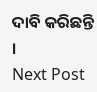ଦାବି କରିଛନ୍ତି ।
Next Post